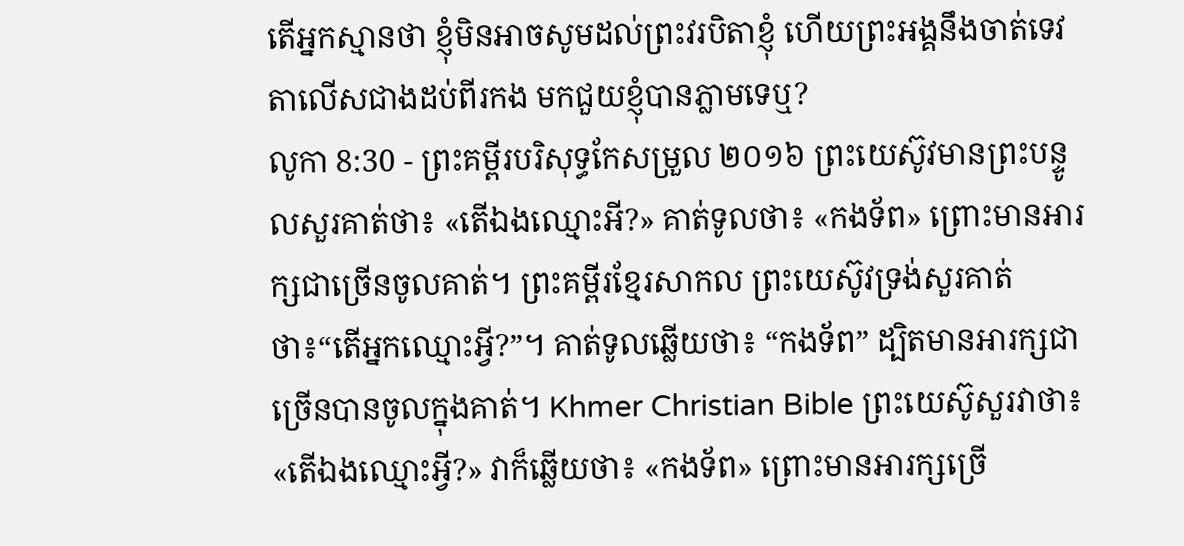តើអ្នកស្មានថា ខ្ញុំមិនអាចសូមដល់ព្រះវរបិតាខ្ញុំ ហើយព្រះអង្គនឹងចាត់ទេវតាលើសជាងដប់ពីរកង មកជួយខ្ញុំបានភ្លាមទេឬ?
លូកា 8:30 - ព្រះគម្ពីរបរិសុទ្ធកែសម្រួល ២០១៦ ព្រះយេស៊ូវមានព្រះបន្ទូលសួរគាត់ថា៖ «តើឯងឈ្មោះអី?» គាត់ទូលថា៖ «កងទ័ព» ព្រោះមានអារក្សជាច្រើនចូលគាត់។ ព្រះគម្ពីរខ្មែរសាកល ព្រះយេស៊ូវទ្រង់សួរគាត់ថា៖“តើអ្នកឈ្មោះអ្វី?”។ គាត់ទូលឆ្លើយថា៖ “កងទ័ព” ដ្បិតមានអារក្សជាច្រើនបានចូលក្នុងគាត់។ Khmer Christian Bible ព្រះយេស៊ូសួរវាថា៖ «តើឯងឈ្មោះអ្វី?» វាក៏ឆ្លើយថា៖ «កងទ័ព» ព្រោះមានអារក្សច្រើ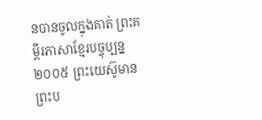នបានចូលក្នុងគាត់ ព្រះគម្ពីរភាសាខ្មែរបច្ចុប្បន្ន ២០០៥ ព្រះយេស៊ូមានព្រះប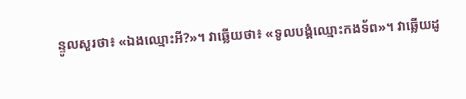ន្ទូលសួរថា៖ «ឯងឈ្មោះអី?»។ វាឆ្លើយថា៖ «ទូលបង្គំឈ្មោះកងទ័ព»។ វាឆ្លើយដូ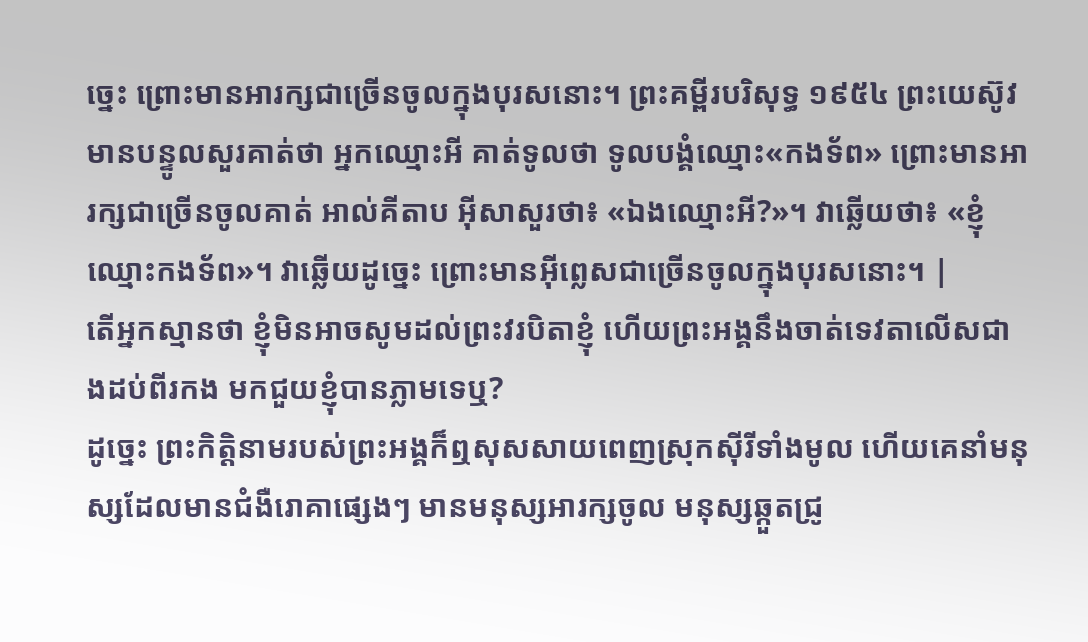ច្នេះ ព្រោះមានអារក្សជាច្រើនចូលក្នុងបុរសនោះ។ ព្រះគម្ពីរបរិសុទ្ធ ១៩៥៤ ព្រះយេស៊ូវមានបន្ទូលសួរគាត់ថា អ្នកឈ្មោះអី គាត់ទូលថា ទូលបង្គំឈ្មោះ«កងទ័ព» ព្រោះមានអារក្សជាច្រើនចូលគាត់ អាល់គីតាប អ៊ីសាសួរថា៖ «ឯងឈ្មោះអី?»។ វាឆ្លើយថា៖ «ខ្ញុំឈ្មោះកងទ័ព»។ វាឆ្លើយដូច្នេះ ព្រោះមានអ៊ីព្លេសជាច្រើនចូលក្នុងបុរសនោះ។ |
តើអ្នកស្មានថា ខ្ញុំមិនអាចសូមដល់ព្រះវរបិតាខ្ញុំ ហើយព្រះអង្គនឹងចាត់ទេវតាលើសជាងដប់ពីរកង មកជួយខ្ញុំបានភ្លាមទេឬ?
ដូច្នេះ ព្រះកិត្តិនាមរបស់ព្រះអង្គក៏ឮសុសសាយពេញស្រុកស៊ីរីទាំងមូល ហើយគេនាំមនុស្សដែលមានជំងឺរោគាផ្សេងៗ មានមនុស្សអារក្សចូល មនុស្សឆ្កួតជ្រូ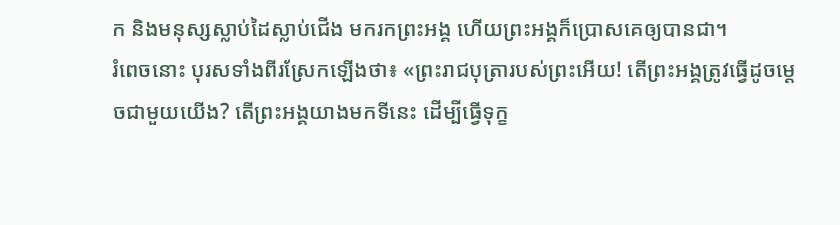ក និងមនុស្សស្លាប់ដៃស្លាប់ជើង មករកព្រះអង្គ ហើយព្រះអង្គក៏ប្រោសគេឲ្យបានជា។
រំពេចនោះ បុរសទាំងពីរស្រែកឡើងថា៖ «ព្រះរាជបុត្រារបស់ព្រះអើយ! តើព្រះអង្គត្រូវធ្វើដូចម្តេចជាមួយយើង? តើព្រះអង្គយាងមកទីនេះ ដើម្បីធ្វើទុក្ខ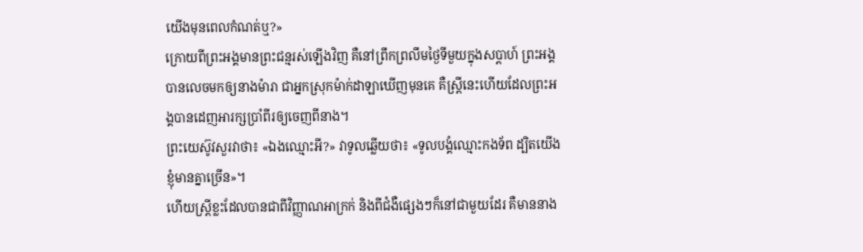យើងមុនពេលកំណត់ឬ?»
ក្រោយពីព្រះអង្គមានព្រះជន្មរស់ឡើងវិញ គឺនៅព្រឹកព្រលឹមថ្ងៃទីមួយក្នុងសប្ដាហ៍ ព្រះអង្គបានលេចមកឲ្យនាងម៉ារា ជាអ្នកស្រុកម៉ាក់ដាឡាឃើញមុនគេ គឺស្ត្រីនេះហើយដែលព្រះអង្គបានដេញអារក្សប្រាំពីរឲ្យចេញពីនាង។
ព្រះយេស៊ូវសួរវាថា៖ «ឯងឈ្មោះអី?» វាទូលឆ្លើយថា៖ «ទូលបង្គំឈ្មោះកងទ័ព ដ្បិតយើងខ្ញុំមានគ្នាច្រើន»។
ហើយស្ត្រីខ្លះដែលបានជាពីវិញ្ញាណអាក្រក់ និងពីជំងឺផ្សេងៗក៏នៅជាមួយដែរ គឺមាននាង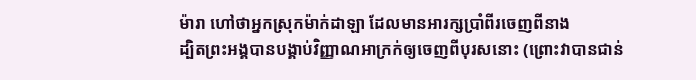ម៉ារា ហៅថាអ្នកស្រុកម៉ាក់ដាឡា ដែលមានអារក្សប្រាំពីរចេញពីនាង
ដ្បិតព្រះអង្គបានបង្គាប់វិញ្ញាណអាក្រក់ឲ្យចេញពីបុរសនោះ (ព្រោះវាបានជាន់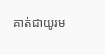គាត់ជាយូរម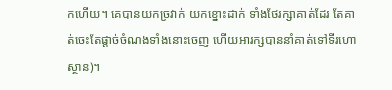កហើយ។ គេបានយកច្រវាក់ យកខ្នោះដាក់ ទាំងថែរក្សាគាត់ដែរ តែគាត់ចេះតែផ្តាច់ចំណងទាំងនោះចេញ ហើយអារក្សបាននាំគាត់ទៅទីរហោស្ថាន)។